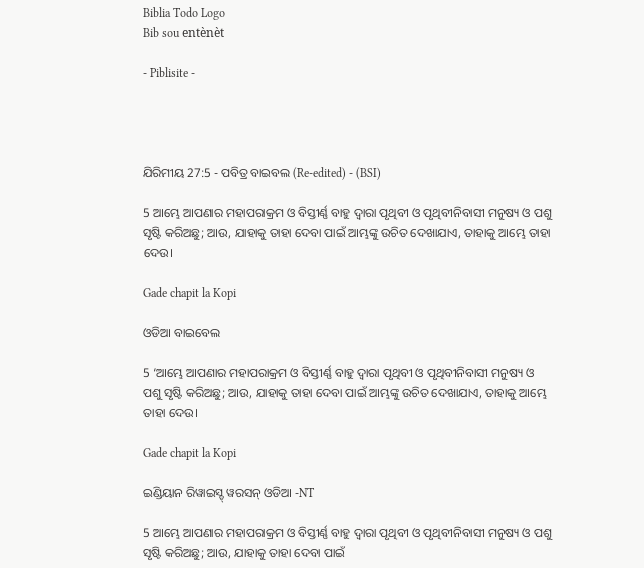Biblia Todo Logo
Bib sou entènèt

- Piblisite -




ଯିରିମୀୟ 27:5 - ପବିତ୍ର ବାଇବଲ (Re-edited) - (BSI)

5 ଆମ୍ଭେ ଆପଣାର ମହାପରାକ୍ରମ ଓ ବିସ୍ତୀର୍ଣ୍ଣ ବାହୁ ଦ୍ଵାରା ପୃଥିବୀ ଓ ପୃଥିବୀନିବାସୀ ମନୁଷ୍ୟ ଓ ପଶୁ ସୃଷ୍ଟି କରିଅଛୁ; ଆଉ, ଯାହାକୁ ତାହା ଦେବା ପାଇଁ ଆମ୍ଭଙ୍କୁ ଉଚିତ ଦେଖାଯାଏ, ତାହାକୁ ଆମ୍ଭେ ତାହା ଦେଉ।

Gade chapit la Kopi

ଓଡିଆ ବାଇବେଲ

5 ‘ଆମ୍ଭେ ଆପଣାର ମହାପରାକ୍ରମ ଓ ବିସ୍ତୀର୍ଣ୍ଣ ବାହୁ ଦ୍ୱାରା ପୃଥିବୀ ଓ ପୃଥିବୀନିବାସୀ ମନୁଷ୍ୟ ଓ ପଶୁ ସୃଷ୍ଟି କରିଅଛୁ; ଆଉ, ଯାହାକୁ ତାହା ଦେବା ପାଇଁ ଆମ୍ଭଙ୍କୁ ଉଚିତ ଦେଖାଯାଏ, ତାହାକୁ ଆମ୍ଭେ ତାହା ଦେଉ।

Gade chapit la Kopi

ଇଣ୍ଡିୟାନ ରିୱାଇସ୍ଡ୍ ୱରସନ୍ ଓଡିଆ -NT

5 ଆମ୍ଭେ ଆପଣାର ମହାପରାକ୍ରମ ଓ ବିସ୍ତୀର୍ଣ୍ଣ ବାହୁ ଦ୍ୱାରା ପୃଥିବୀ ଓ ପୃଥିବୀନିବାସୀ ମନୁଷ୍ୟ ଓ ପଶୁ ସୃଷ୍ଟି କରିଅଛୁ; ଆଉ, ଯାହାକୁ ତାହା ଦେବା ପାଇଁ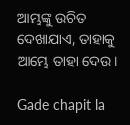ଆମ୍ଭଙ୍କୁ ଉଚିତ ଦେଖାଯାଏ, ତାହାକୁ ଆମ୍ଭେ ତାହା ଦେଉ।

Gade chapit la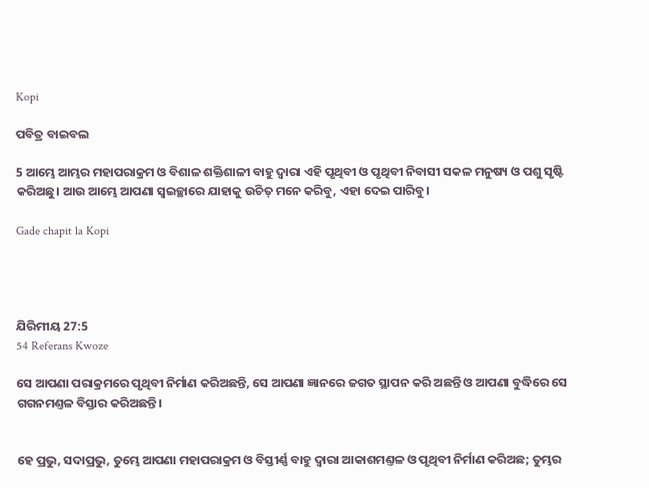Kopi

ପବିତ୍ର ବାଇବଲ

5 ଆମ୍ଭେ ଆମ୍ଭର ମହାପରାକ୍ରମ ଓ ବିଶାଳ ଶକ୍ତିଶାଳୀ ବାହୁ ଦ୍ୱାରା ଏହି ପୃଥିବୀ ଓ ପୃଥିବୀ ନିବାସୀ ସକଳ ମନୁଷ୍ୟ ଓ ପଶୁ ସୃଷ୍ଟି କରିଅଛୁ। ଆଉ ଆମ୍ଭେ ଆପଣା ସ୍ୱଇଚ୍ଛାରେ ଯାହାକୁ ଉଚିତ୍ ମନେ କରିବୁ, ଏହା ଦେଇ ପାରିବୁ।

Gade chapit la Kopi




ଯିରିମୀୟ 27:5
54 Referans Kwoze

ସେ ଆପଣା ପରାକ୍ରମରେ ପୃଥିବୀ ନିର୍ମାଣ କରିଅଛନ୍ତି, ସେ ଆପଣା ଜ୍ଞାନରେ ଜଗତ ସ୍ଥାପନ କରି ଅଛନ୍ତି ଓ ଆପଣା ବୁଦ୍ଧିରେ ସେ ଗଗନମଣ୍ତଳ ବିସ୍ତାର କରିଅଛନ୍ତି।


ହେ ପ୍ରଭୁ, ସଦାପ୍ରଭୁ, ତୁମ୍ଭେ ଆପଣା ମହାପରାକ୍ରମ ଓ ବିସ୍ତୀର୍ଣ୍ଣ ବାହୁ ଦ୍ଵାରା ଆକାଶମଣ୍ତଳ ଓ ପୃଥିବୀ ନିର୍ମାଣ କରିଅଛ; ତୁମ୍ଭର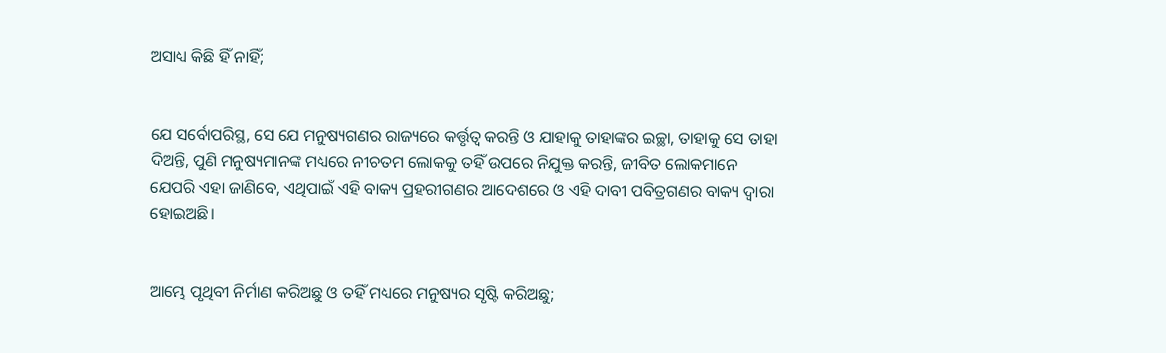ଅସାଧ୍ୟ କିଛି ହିଁ ନାହିଁ;


ଯେ ସର୍ବୋପରିସ୍ଥ, ସେ ଯେ ମନୁଷ୍ୟଗଣର ରାଜ୍ୟରେ କର୍ତ୍ତୃତ୍ଵ କରନ୍ତି ଓ ଯାହାକୁ ତାହାଙ୍କର ଇଚ୍ଛା, ତାହାକୁ ସେ ତାହା ଦିଅନ୍ତି, ପୁଣି ମନୁଷ୍ୟମାନଙ୍କ ମଧ୍ୟରେ ନୀଚତମ ଲୋକକୁ ତହିଁ ଉପରେ ନିଯୁକ୍ତ କରନ୍ତି, ଜୀବିତ ଲୋକମାନେ ଯେପରି ଏହା ଜାଣିବେ, ଏଥିପାଇଁ ଏହି ବାକ୍ୟ ପ୍ରହରୀଗଣର ଆଦେଶରେ ଓ ଏହି ଦାବୀ ପବିତ୍ରଗଣର ବାକ୍ୟ ଦ୍ଵାରା ହୋଇଅଛି।


ଆମ୍ଭେ ପୃଥିବୀ ନିର୍ମାଣ କରିଅଛୁ ଓ ତହିଁ ମଧ୍ୟରେ ମନୁଷ୍ୟର ସୃଷ୍ଟି କରିଅଛୁ;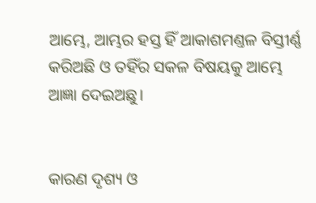ଆମ୍ଭେ, ଆମ୍ଭର ହସ୍ତ ହିଁ ଆକାଶମଣ୍ତଳ ବିସ୍ତୀର୍ଣ୍ଣ କରିଅଛି ଓ ତହିଁର ସକଳ ବିଷୟକୁ ଆମ୍ଭେ ଆଜ୍ଞା ଦେଇଅଛୁ।


କାରଣ ଦୃଶ୍ୟ ଓ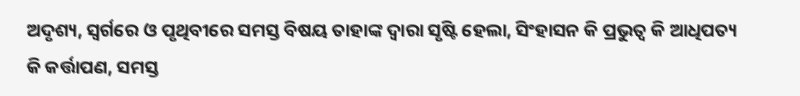ଅଦୃଶ୍ୟ, ସ୍ଵର୍ଗରେ ଓ ପୃଥିବୀରେ ସମସ୍ତ ବିଷୟ ତାହାଙ୍କ ଦ୍ଵାରା ସୃଷ୍ଟି ହେଲା, ସିଂହାସନ କି ପ୍ରଭୁତ୍ଵ କି ଆଧିପତ୍ୟ କି କର୍ତ୍ତାପଣ, ସମସ୍ତ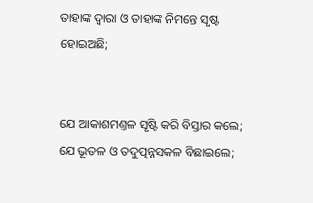ତାହାଙ୍କ ଦ୍ଵାରା ଓ ତାହାଙ୍କ ନିମନ୍ତେ ସୃଷ୍ଟ ହୋଇଅଛି;


ଯେ ଆକାଶମଣ୍ତଳ ସୃଷ୍ଟି କରି ବିସ୍ତାର କଲେ; ଯେ ଭୂତଳ ଓ ତଦୁତ୍ପନ୍ନସକଳ ବିଛାଇଲେ;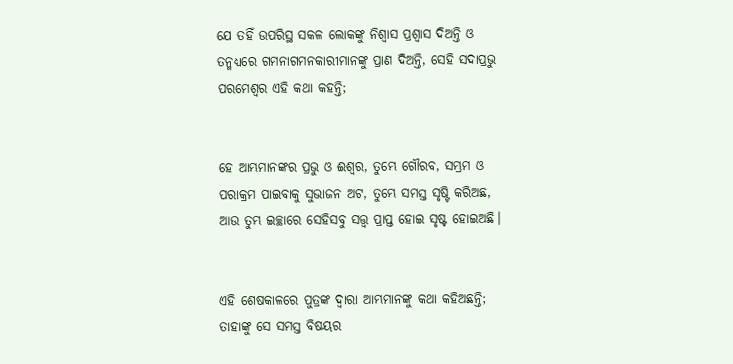ଯେ ତହିଁ ଉପରିସ୍ଥ ସକଳ ଲୋକଙ୍କୁ ନିଶ୍ଵାସ ପ୍ରଶ୍ଵାସ ଦିଅନ୍ତି ଓ ତନ୍ମଧ୍ୟରେ ଗମନାଗମନକାରୀମାନଙ୍କୁ ପ୍ରାଣ ଦିଅନ୍ତି, ସେହି ସଦାପ୍ରଭୁ ପରମେଶ୍ଵର ଏହି କଥା କହନ୍ତି;


ହେ ଆମ୍ଭମାନଙ୍କର ପ୍ରଭୁ ଓ ଈଶ୍ଵର, ତୁମ୍ଭେ ଗୌରବ, ସମ୍ଭ୍ରମ ଓ ପରାକ୍ରମ ପାଇବାକୁ ସୁଭାଜନ ଅଟ, ତୁମ୍ଭେ ସମସ୍ତ ସୃଷ୍ଟି କରିଅଛ, ଆଉ ତୁମ୍ଭ ଇଚ୍ଛାରେ ସେହିସବୁ ସତ୍ତ୍ଵ ପ୍ରାପ୍ତ ହୋଇ ସୃଷ୍ଟ ହୋଇଅଛି।


ଏହି ଶେଷକାଳରେ ପୁତ୍ରଙ୍କ ଦ୍ଵାରା ଆମ୍ଭମାନଙ୍କୁ କଥା କହିଅଛନ୍ତି; ତାହାଙ୍କୁ ସେ ସମସ୍ତ ବିଷୟର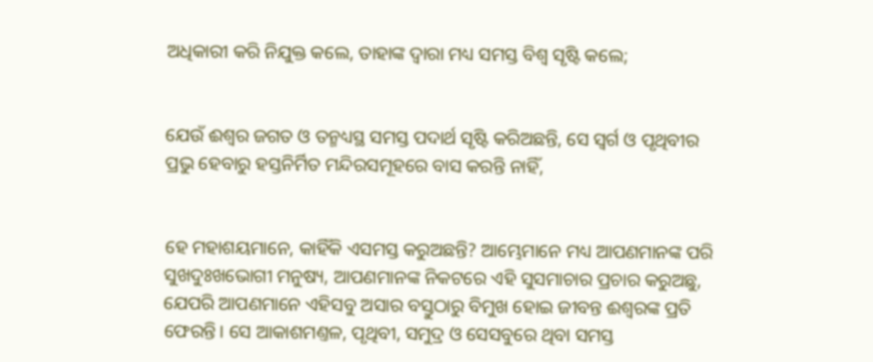ଅଧିକାରୀ କରି ନିଯୁକ୍ତ କଲେ, ତାହାଙ୍କ ଦ୍ଵାରା ମଧ୍ୟ ସମସ୍ତ ବିଶ୍ଵ ସୃଷ୍ଟି କଲେ;


ଯେଉଁ ଈଶ୍ଵର ଜଗତ ଓ ତନ୍ମଧ୍ୟସ୍ଥ ସମସ୍ତ ପଦାର୍ଥ ସୃଷ୍ଟି କରିଅଛନ୍ତି, ସେ ସ୍ଵର୍ଗ ଓ ପୃଥିବୀର ପ୍ରଭୁ ହେବାରୁ ହସ୍ତନିର୍ମିତ ମନ୍ଦିରସମୂହରେ ବାସ କରନ୍ତି ନାହିଁ,


ହେ ମହାଶୟମାନେ, କାହିଁକି ଏସମସ୍ତ କରୁଅଛନ୍ତି? ଆମ୍ଭେମାନେ ମଧ୍ୟ ଆପଣମାନଙ୍କ ପରି ସୁଖଦୁଃଖଭୋଗୀ ମନୁଷ୍ୟ, ଆପଣମାନଙ୍କ ନିକଟରେ ଏହି ସୁସମାଚାର ପ୍ରଚାର କରୁଅଛୁ, ଯେପରି ଆପଣମାନେ ଏହିସବୁ ଅସାର ବସ୍ତୁଠାରୁ ବିମୁଖ ହୋଇ ଜୀବନ୍ତ ଈଶ୍ଵରଙ୍କ ପ୍ରତି ଫେରନ୍ତି। ସେ ଆକାଶମଣ୍ତଳ, ପୃଥିବୀ, ସମୁଦ୍ର ଓ ସେସବୁରେ ଥିବା ସମସ୍ତ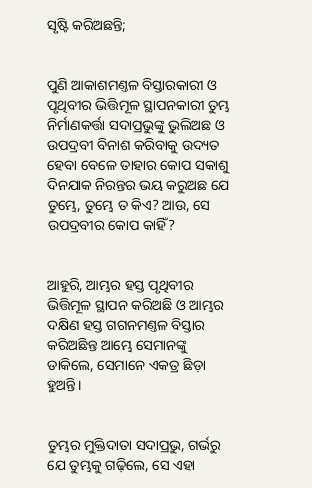ସୃଷ୍ଟି କରିଅଛନ୍ତି;


ପୁଣି ଆକାଶମଣ୍ତଳ ବିସ୍ତାରକାରୀ ଓ ପୃଥିବୀର ଭିତ୍ତିମୂଳ ସ୍ଥାପନକାରୀ ତୁମ୍ଭ ନିର୍ମାଣକର୍ତ୍ତା ସଦାପ୍ରଭୁଙ୍କୁ ଭୁଲିଅଛ ଓ ଉପଦ୍ରବୀ ବିନାଶ କରିବାକୁ ଉଦ୍ୟତ ହେବା ବେଳେ ତାହାର କୋପ ସକାଶୁ ଦିନଯାକ ନିରନ୍ତର ଭୟ କରୁଅଛ ଯେ ତୁମ୍ଭେ, ତୁମ୍ଭେ ତ କିଏ? ଆଉ, ସେ ଉପଦ୍ରବୀର କୋପ କାହିଁ?


ଆହୁରି, ଆମ୍ଭର ହସ୍ତ ପୃଥିବୀର ଭିତ୍ତିମୂଳ ସ୍ଥାପନ କରିଅଛି ଓ ଆମ୍ଭର ଦକ୍ଷିଣ ହସ୍ତ ଗଗନମଣ୍ତଳ ବିସ୍ତାର କରିଅଛିନ୍ତ ଆମ୍ଭେ ସେମାନଙ୍କୁ ଡାକିଲେ, ସେମାନେ ଏକତ୍ର ଛିଡ଼ା ହୁଅନ୍ତି।


ତୁମ୍ଭର ମୁକ୍ତିଦାତା ସଦାପ୍ରଭୁ, ଗର୍ଭରୁ ଯେ ତୁମ୍ଭକୁ ଗଢ଼ିଲେ, ସେ ଏହା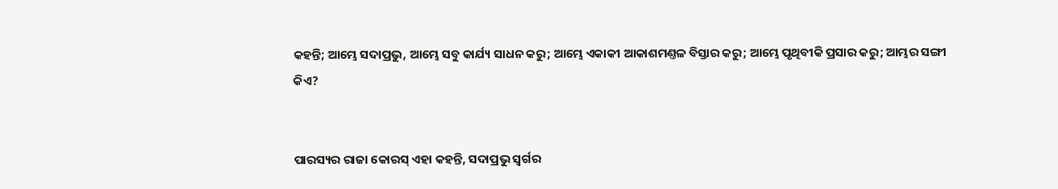କହନ୍ତି; ଆମ୍ଭେ ସଦାପ୍ରଭୁ, ଆମ୍ଭେ ସବୁ କାର୍ଯ୍ୟ ସାଧନ କରୁ; ଆମ୍ଭେ ଏକାକୀ ଆକାଶମଣ୍ତଳ ବିସ୍ତାର କରୁ; ଆମ୍ଭେ ପୃଥିବୀକି ପ୍ରସାର କରୁ; ଆମ୍ଭର ସଙ୍ଗୀ କିଏ?


ପାରସ୍ୟର ରାଜା କୋରସ୍ ଏହା କହନ୍ତି, ସଦାପ୍ରଭୁ ସ୍ଵର୍ଗର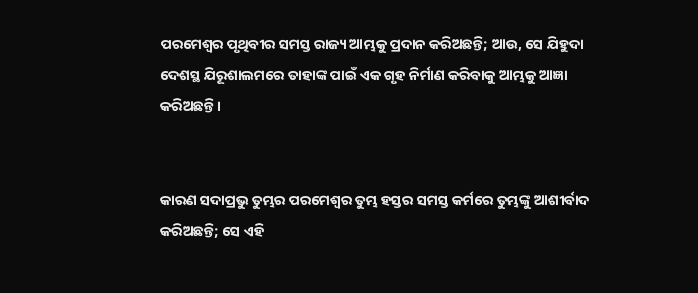ପରମେଶ୍ଵର ପୃଥିବୀର ସମସ୍ତ ରାଜ୍ୟ ଆମ୍ଭକୁ ପ୍ରଦାନ କରିଅଛନ୍ତି; ଆଉ, ସେ ଯିହୁଦା ଦେଶସ୍ଥ ଯିରୂଶାଲମରେ ତାହାଙ୍କ ପାଇଁ ଏକ ଗୃହ ନିର୍ମାଣ କରିବାକୁ ଆମ୍ଭକୁ ଆଜ୍ଞା କରିଅଛନ୍ତି।


କାରଣ ସଦାପ୍ରଭୁ ତୁମ୍ଭର ପରମେଶ୍ଵର ତୁମ୍ଭ ହସ୍ତର ସମସ୍ତ କର୍ମରେ ତୁମ୍ଭଙ୍କୁ ଆଶୀର୍ବାଦ କରିଅଛନ୍ତି; ସେ ଏହି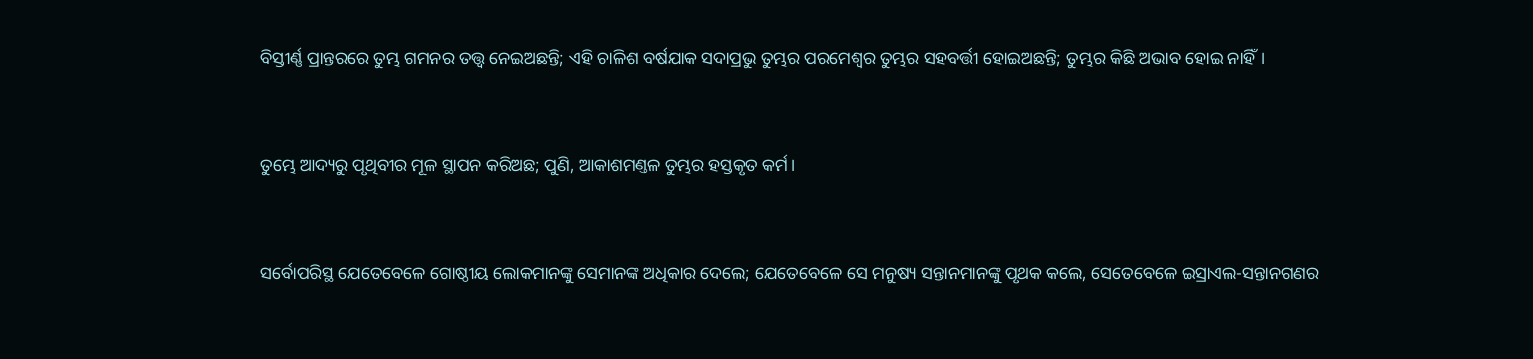ବିସ୍ତୀର୍ଣ୍ଣ ପ୍ରାନ୍ତରରେ ତୁମ୍ଭ ଗମନର ତତ୍ତ୍ଵ ନେଇଅଛନ୍ତି; ଏହି ଚାଳିଶ ବର୍ଷଯାକ ସଦାପ୍ରଭୁ ତୁମ୍ଭର ପରମେଶ୍ଵର ତୁମ୍ଭର ସହବର୍ତ୍ତୀ ହୋଇଅଛନ୍ତି; ତୁମ୍ଭର କିଛି ଅଭାବ ହୋଇ ନାହିଁ।


ତୁମ୍ଭେ ଆଦ୍ୟରୁ ପୃଥିବୀର ମୂଳ ସ୍ଥାପନ କରିଅଛ; ପୁଣି, ଆକାଶମଣ୍ତଳ ତୁମ୍ଭର ହସ୍ତକୃତ କର୍ମ।


ସର୍ବୋପରିସ୍ଥ ଯେତେବେଳେ ଗୋଷ୍ଠୀୟ ଲୋକମାନଙ୍କୁ ସେମାନଙ୍କ ଅଧିକାର ଦେଲେ; ଯେତେବେଳେ ସେ ମନୁଷ୍ୟ ସନ୍ତାନମାନଙ୍କୁ ପୃଥକ କଲେ, ସେତେବେଳେ ଇସ୍ରାଏଲ-ସନ୍ତାନଗଣର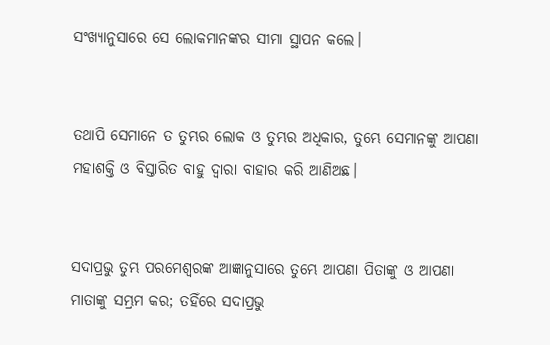ସଂଖ୍ୟାନୁସାରେ ସେ ଲୋକମାନଙ୍କର ସୀମା ସ୍ଥାପନ କଲେ।


ତଥାପି ସେମାନେ ତ ତୁମ୍ଭର ଲୋକ ଓ ତୁମ୍ଭର ଅଧିକାର, ତୁମ୍ଭେ ସେମାନଙ୍କୁ ଆପଣା ମହାଶକ୍ତି ଓ ବିସ୍ତାରିତ ବାହୁ ଦ୍ଵାରା ବାହାର କରି ଆଣିଅଛ।


ସଦାପ୍ରଭୁ ତୁମ୍ଭ ପରମେଶ୍ଵରଙ୍କ ଆଜ୍ଞାନୁସାରେ ତୁମ୍ଭେ ଆପଣା ପିତାଙ୍କୁ ଓ ଆପଣା ମାତାଙ୍କୁ ସମ୍ଭ୍ରମ କର; ତହିଁରେ ସଦାପ୍ରଭୁ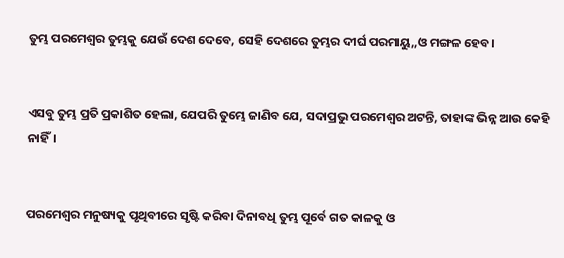ତୁମ୍ଭ ପରମେଶ୍ଵର ତୁମ୍ଭକୁ ଯେଉଁ ଦେଶ ଦେବେ, ସେହି ଦେଶରେ ତୁମ୍ଭର ଦୀର୍ଘ ପରମାୟୁ,,ଓ ମଙ୍ଗଳ ହେବ।


ଏସବୁ ତୁମ୍ଭ ପ୍ରତି ପ୍ରକାଶିତ ହେଲା, ଯେପରି ତୁମ୍ଭେ ଜାଣିବ ଯେ, ସଦାପ୍ରଭୁ ପରମେଶ୍ଵର ଅଟନ୍ତି, ତାହାଙ୍କ ଭିନ୍ନ ଆଉ କେହି ନାହିଁ।


ପରମେଶ୍ଵର ମନୁଷ୍ୟକୁ ପୃଥିବୀରେ ସୃଷ୍ଟି କରିବା ଦିନାବଧି ତୁମ୍ଭ ପୂର୍ବେ ଗତ କାଳକୁ ଓ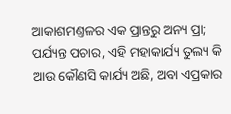ଆକାଶମଣ୍ତଳର ଏକ ପ୍ରାନ୍ତରୁ ଅନ୍ୟ ପ୍ରା; ପର୍ଯ୍ୟନ୍ତ ପଚାର, ଏହି ମହାକାର୍ଯ୍ୟ ତୁଲ୍ୟ କି ଆଉ କୌଣସି କାର୍ଯ୍ୟ ଅଛି, ଅବା ଏପ୍ରକାର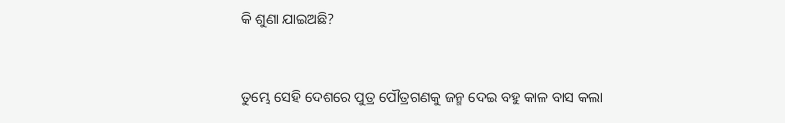କି ଶୁଣା ଯାଇଅଛି?


ତୁମ୍ଭେ ସେହି ଦେଶରେ ପୁତ୍ର ପୌତ୍ରଗଣକୁ ଜନ୍ମ ଦେଇ ବହୁ କାଳ ବାସ କଲା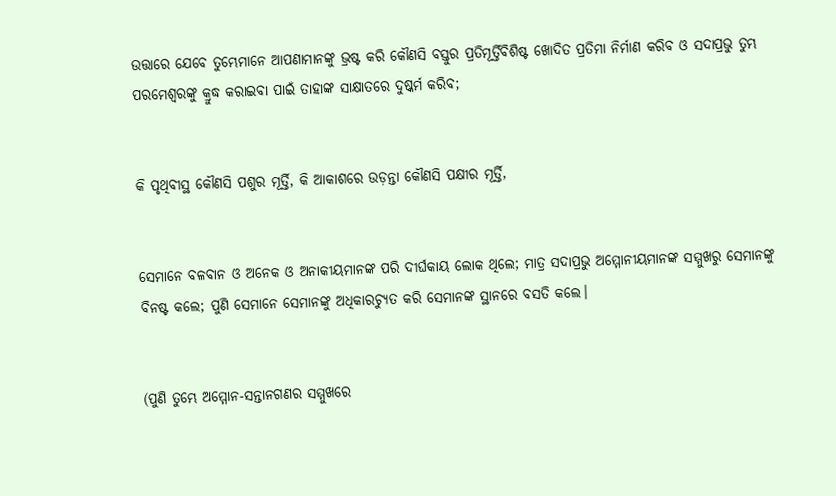ଉତ୍ତାରେ ଯେବେ ତୁମ୍ଭେମାନେ ଆପଣାମାନଙ୍କୁ ଭ୍ରଷ୍ଟ କରି କୌଣସି ବସ୍ତୁର ପ୍ରତିମୂର୍ତ୍ତିବିଶିଷ୍ଟ ଖୋଦିତ ପ୍ରତିମା ନିର୍ମାଣ କରିବ ଓ ସଦାପ୍ରଭୁ ତୁମ୍ଭ ପରମେଶ୍ଵରଙ୍କୁ କ୍ରୁଦ୍ଧ କରାଇବା ପାଇଁ ତାହାଙ୍କ ସାକ୍ଷାତରେ ଦୁଷ୍କର୍ମ କରିବ;


କି ପୃଥିବୀସ୍ଥ କୌଣସି ପଶୁର ମୂର୍ତ୍ତି, କି ଆକାଶରେ ଉଡ଼ନ୍ତା କୌଣସି ପକ୍ଷୀର ମୂର୍ତ୍ତି,


ସେମାନେ ବଳବାନ ଓ ଅନେକ ଓ ଅନାକୀୟମାନଙ୍କ ପରି ଦୀର୍ଘକାୟ ଲୋକ ଥିଲେ; ମାତ୍ର ସଦାପ୍ରଭୁ ଅମ୍ମୋନୀୟମାନଙ୍କ ସମ୍ମୁଖରୁ ସେମାନଙ୍କୁ ବିନଷ୍ଟ କଲେ; ପୁଣି ସେମାନେ ସେମାନଙ୍କୁ ଅଧିକାରଚ୍ୟୁତ କରି ସେମାନଙ୍କ ସ୍ଥାନରେ ବସତି କଲେ।


(ପୁଣି ତୁମ୍ଭେ ଅମ୍ମୋନ-ସନ୍ତାନଗଣର ସମ୍ମୁଖରେ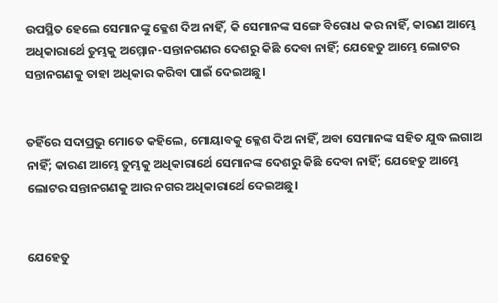ଉପସ୍ଥିତ ହେଲେ ସେମାନଙ୍କୁ କ୍ଳେଶ ଦିଅ ନାହିଁ, କି ସେମାନଙ୍କ ସଙ୍ଗେ ବିରୋଧ କର ନାହିଁ, କାରଣ ଆମ୍ଭେ ଅଧିକାରାର୍ଥେ ତୁମ୍ଭକୁ ଅମ୍ମୋନ-ସନ୍ତାନଗଣର ଦେଶରୁ କିଛି ଦେବା ନାହିଁ; ଯେହେତୁ ଆମ୍ଭେ ଲୋଟର ସନ୍ତାନଗଣକୁ ତାହା ଅଧିକାର କରିବା ପାଇଁ ଦେଇଅଛୁ।


ତହିଁରେ ସଦାପ୍ରଭୁ ମୋତେ କହିଲେ, ମୋୟାବକୁ କ୍ଳେଶ ଦିଅ ନାହିଁ, ଅବା ସେମାନଙ୍କ ସହିତ ଯୁଦ୍ଧ ଲଗାଅ ନାହିଁ; କାରଣ ଆମ୍ଭେ ତୁମ୍ଭକୁ ଅଧିକାରାର୍ଥେ ସେମାନଙ୍କ ଦେଶରୁ କିଛି ଦେବା ନାହିଁ; ଯେହେତୁ ଆମ୍ଭେ ଲୋଟର ସନ୍ତାନଗଣକୁ ଆର ନଗର ଅଧିକାରାର୍ଥେ ଦେଇଅଛୁ।


ଯେହେତୁ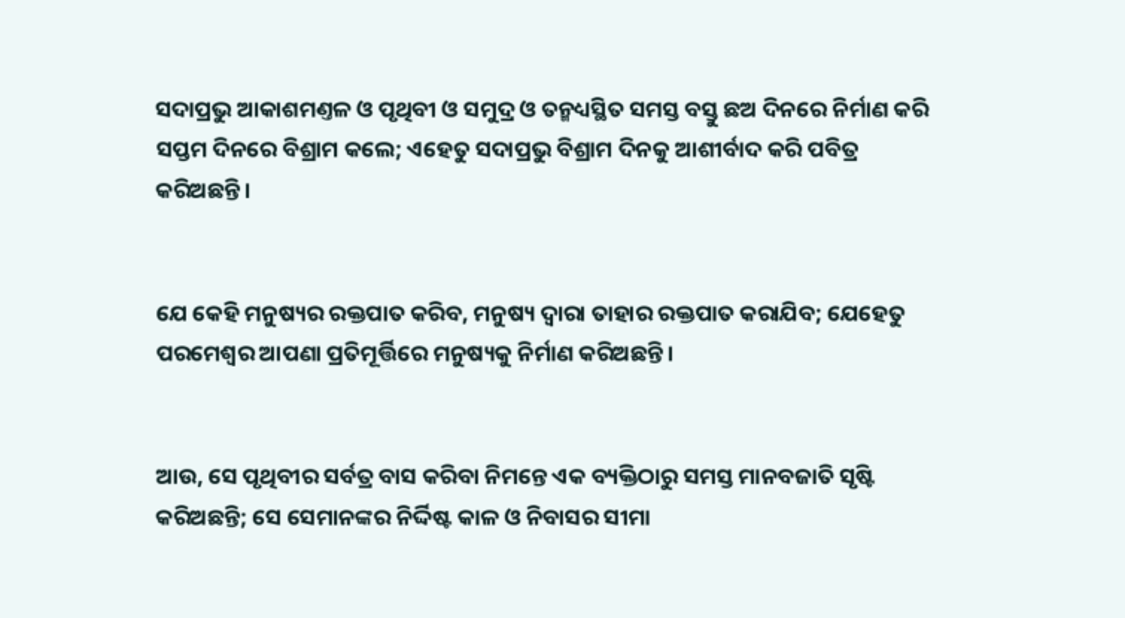ସଦାପ୍ରଭୁ ଆକାଶମଣ୍ତଳ ଓ ପୃଥିବୀ ଓ ସମୁଦ୍ର ଓ ତନ୍ମଧ୍ୟସ୍ଥିତ ସମସ୍ତ ବସ୍ତୁ ଛଅ ଦିନରେ ନିର୍ମାଣ କରି ସପ୍ତମ ଦିନରେ ବିଶ୍ରାମ କଲେ; ଏହେତୁ ସଦାପ୍ରଭୁ ବିଶ୍ରାମ ଦିନକୁ ଆଶୀର୍ବାଦ କରି ପବିତ୍ର କରିଅଛନ୍ତି।


ଯେ କେହି ମନୁଷ୍ୟର ରକ୍ତପାତ କରିବ, ମନୁଷ୍ୟ ଦ୍ଵାରା ତାହାର ରକ୍ତପାତ କରାଯିବ; ଯେହେତୁ ପରମେଶ୍ଵର ଆପଣା ପ୍ରତିମୂର୍ତ୍ତିରେ ମନୁଷ୍ୟକୁ ନିର୍ମାଣ କରିଅଛନ୍ତି।


ଆଉ, ସେ ପୃଥିବୀର ସର୍ବତ୍ର ବାସ କରିବା ନିମନ୍ତେ ଏକ ବ୍ୟକ୍ତିଠାରୁ ସମସ୍ତ ମାନବଜାତି ସୃଷ୍ଟି କରିଅଛନ୍ତି; ସେ ସେମାନଙ୍କର ନିର୍ଦ୍ଦିଷ୍ଟ କାଳ ଓ ନିବାସର ସୀମା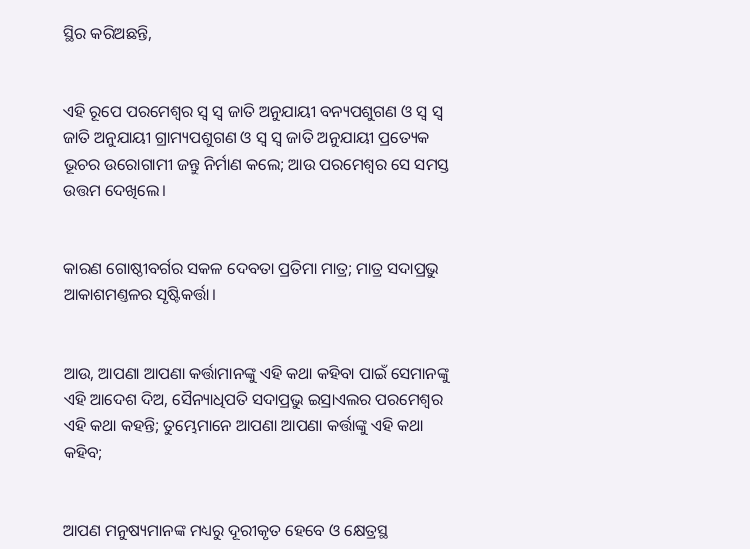ସ୍ଥିର କରିଅଛନ୍ତି,


ଏହି ରୂପେ ପରମେଶ୍ଵର ସ୍ଵ ସ୍ଵ ଜାତି ଅନୁଯାୟୀ ବନ୍ୟପଶୁଗଣ ଓ ସ୍ଵ ସ୍ଵ ଜାତି ଅନୁଯାୟୀ ଗ୍ରାମ୍ୟପଶୁଗଣ ଓ ସ୍ଵ ସ୍ଵ ଜାତି ଅନୁଯାୟୀ ପ୍ରତ୍ୟେକ ଭୂଚର ଉରୋଗାମୀ ଜନ୍ତୁ ନିର୍ମାଣ କଲେ; ଆଉ ପରମେଶ୍ଵର ସେ ସମସ୍ତ ଉତ୍ତମ ଦେଖିଲେ।


କାରଣ ଗୋଷ୍ଠୀବର୍ଗର ସକଳ ଦେବତା ପ୍ରତିମା ମାତ୍ର; ମାତ୍ର ସଦାପ୍ରଭୁ ଆକାଶମଣ୍ତଳର ସୃଷ୍ଟିକର୍ତ୍ତା।


ଆଉ, ଆପଣା ଆପଣା କର୍ତ୍ତାମାନଙ୍କୁ ଏହି କଥା କହିବା ପାଇଁ ସେମାନଙ୍କୁ ଏହି ଆଦେଶ ଦିଅ, ସୈନ୍ୟାଧିପତି ସଦାପ୍ରଭୁ ଇସ୍ରାଏଲର ପରମେଶ୍ଵର ଏହି କଥା କହନ୍ତି; ତୁମ୍ଭେମାନେ ଆପଣା ଆପଣା କର୍ତ୍ତାଙ୍କୁ ଏହି କଥା କହିବ;


ଆପଣ ମନୁଷ୍ୟମାନଙ୍କ ମଧ୍ୟରୁ ଦୂରୀକୃତ ହେବେ ଓ କ୍ଷେତ୍ରସ୍ଥ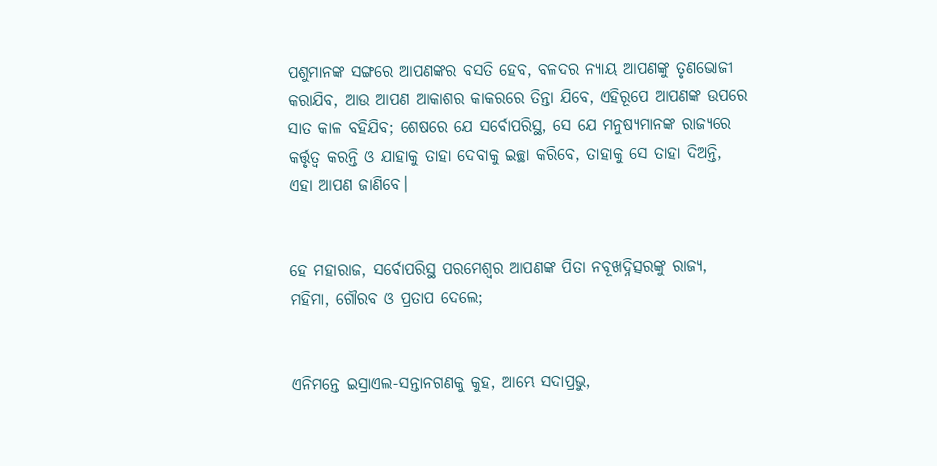ପଶୁମାନଙ୍କ ସଙ୍ଗରେ ଆପଣଙ୍କର ବସତି ହେବ, ବଳଦର ନ୍ୟାୟ ଆପଣଙ୍କୁ ତୃଣଭୋଜୀ କରାଯିବ, ଆଉ ଆପଣ ଆକାଶର କାକରରେ ତିନ୍ତା ଯିବେ, ଏହିରୂପେ ଆପଣଙ୍କ ଉପରେ ସାତ କାଳ ବହିଯିବ; ଶେଷରେ ଯେ ସର୍ବୋପରିସ୍ଥ, ସେ ଯେ ମନୁଷ୍ୟମାନଙ୍କ ରାଜ୍ୟରେ କର୍ତ୍ତୃତ୍ଵ କରନ୍ତି ଓ ଯାହାକୁ ତାହା ଦେବାକୁ ଇଚ୍ଛା କରିବେ, ତାହାକୁ ସେ ତାହା ଦିଅନ୍ତି, ଏହା ଆପଣ ଜାଣିବେ।


ହେ ମହାରାଜ, ସର୍ବୋପରିସ୍ଥ ପରମେଶ୍ଵର ଆପଣଙ୍କ ପିତା ନବୂଖଦ୍ନିତ୍ସରଙ୍କୁ ରାଜ୍ୟ, ମହିମା, ଗୌରବ ଓ ପ୍ରତାପ ଦେଲେ;


ଏନିମନ୍ତେ ଇସ୍ରାଏଲ-ସନ୍ତାନଗଣକୁ କୁହ, ଆମ୍ଭେ ସଦାପ୍ରଭୁ,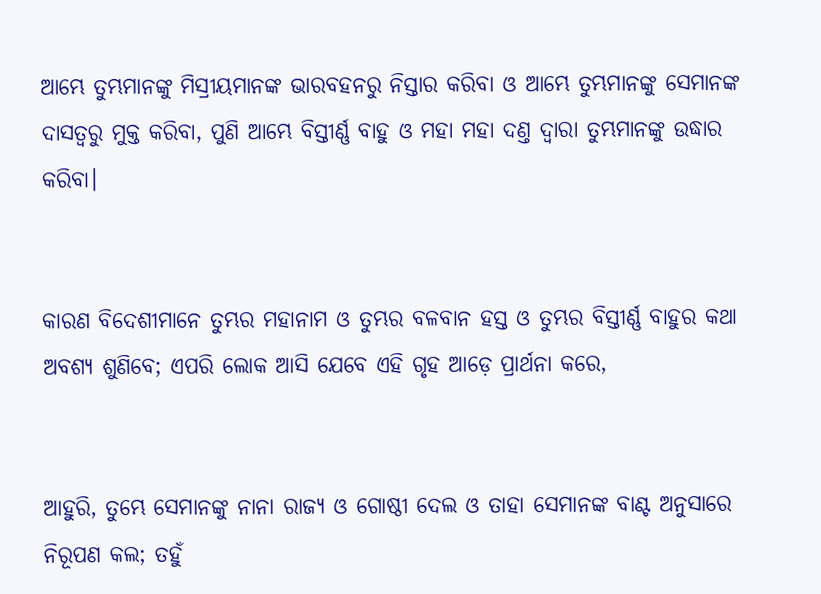ଆମ୍ଭେ ତୁମ୍ଭମାନଙ୍କୁ ମିସ୍ରୀୟମାନଙ୍କ ଭାରବହନରୁ ନିସ୍ତାର କରିବା ଓ ଆମ୍ଭେ ତୁମ୍ଭମାନଙ୍କୁ ସେମାନଙ୍କ ଦାସତ୍ଵରୁ ମୁକ୍ତ କରିବା, ପୁଣି ଆମ୍ଭେ ବିସ୍ତୀର୍ଣ୍ଣ ବାହୁ ଓ ମହା ମହା ଦଣ୍ତ ଦ୍ଵାରା ତୁମ୍ଭମାନଙ୍କୁ ଉଦ୍ଧାର କରିବା।


କାରଣ ବିଦେଶୀମାନେ ତୁମ୍ଭର ମହାନାମ ଓ ତୁମ୍ଭର ବଳବାନ ହସ୍ତ ଓ ତୁମ୍ଭର ବିସ୍ତୀର୍ଣ୍ଣ ବାହୁର କଥା ଅବଶ୍ୟ ଶୁଣିବେ; ଏପରି ଲୋକ ଆସି ଯେବେ ଏହି ଗୃହ ଆଡ଼େ ପ୍ରାର୍ଥନା କରେ,


ଆହୁରି, ତୁମ୍ଭେ ସେମାନଙ୍କୁ ନାନା ରାଜ୍ୟ ଓ ଗୋଷ୍ଠୀ ଦେଲ ଓ ତାହା ସେମାନଙ୍କ ବାଣ୍ଟ ଅନୁସାରେ ନିରୂପଣ କଲ; ତହୁଁ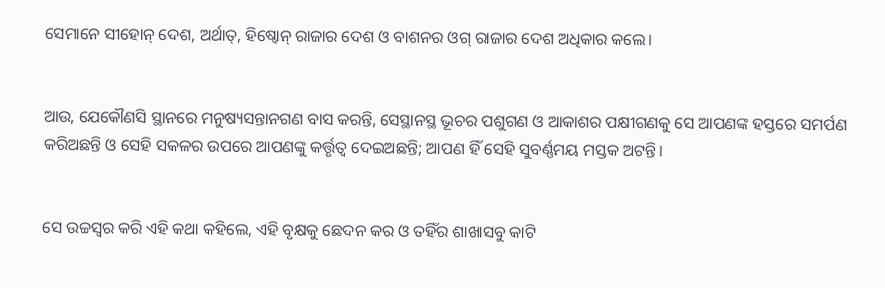ସେମାନେ ସୀହୋନ୍ ଦେଶ, ଅର୍ଥାତ୍, ହିଷ୍ବୋନ୍ ରାଜାର ଦେଶ ଓ ବାଶନର ଓଗ୍ ରାଜାର ଦେଶ ଅଧିକାର କଲେ।


ଆଉ, ଯେକୌଣସି ସ୍ଥାନରେ ମନୁଷ୍ୟସନ୍ତାନଗଣ ବାସ କରନ୍ତି, ସେସ୍ଥାନସ୍ଥ ଭୂଚର ପଶୁଗଣ ଓ ଆକାଶର ପକ୍ଷୀଗଣକୁ ସେ ଆପଣଙ୍କ ହସ୍ତରେ ସମର୍ପଣ କରିଅଛନ୍ତି ଓ ସେହି ସକଳର ଉପରେ ଆପଣଙ୍କୁ କର୍ତ୍ତୃତ୍ଵ ଦେଇଅଛନ୍ତି; ଆପଣ ହିଁ ସେହି ସୁବର୍ଣ୍ଣମୟ ମସ୍ତକ ଅଟନ୍ତି।


ସେ ଉଚ୍ଚସ୍ଵର କରି ଏହି କଥା କହିଲେ, ଏହି ବୃକ୍ଷକୁ ଛେଦନ କର ଓ ତହିଁର ଶାଖାସବୁ କାଟି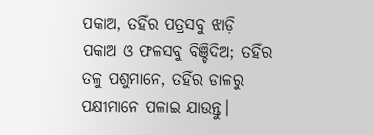ପକାଅ, ତହିଁର ପତ୍ରସବୁ ଝାଡ଼ି ପକାଅ ଓ ଫଳସବୁ ବିଞ୍ଚିଦିଅ; ତହିଁର ତଳୁ ପଶୁମାନେ, ତହିଁର ଡାଳରୁ ପକ୍ଷୀମାନେ ପଳାଇ ଯାଉନ୍ତୁ।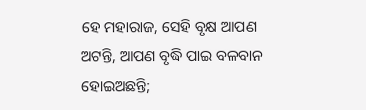ହେ ମହାରାଜ, ସେହି ବୃକ୍ଷ ଆପଣ ଅଟନ୍ତି, ଆପଣ ବୃଦ୍ଧି ପାଇ ବଳବାନ ହୋଇଅଛନ୍ତି;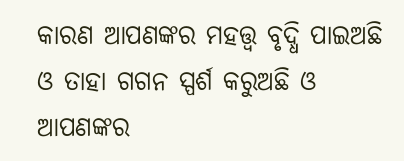କାରଣ ଆପଣଙ୍କର ମହତ୍ତ୍ଵ ବୃଦ୍ଧି ପାଇଅଛି ଓ ତାହା ଗଗନ ସ୍ପର୍ଶ କରୁଅଛି ଓ ଆପଣଙ୍କର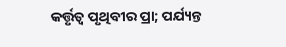କର୍ତ୍ତୃତ୍ଵ ପୃଥିବୀର ପ୍ରା; ପର୍ଯ୍ୟନ୍ତ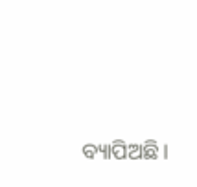ବ୍ୟାପିଅଛି।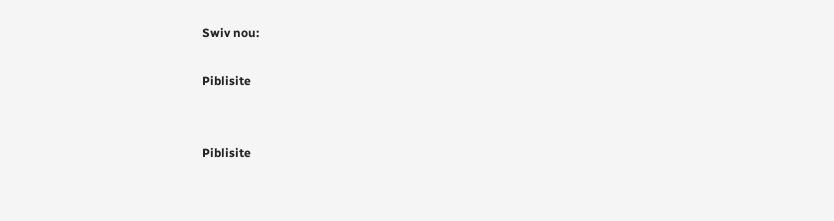Swiv nou:

Piblisite


Piblisite